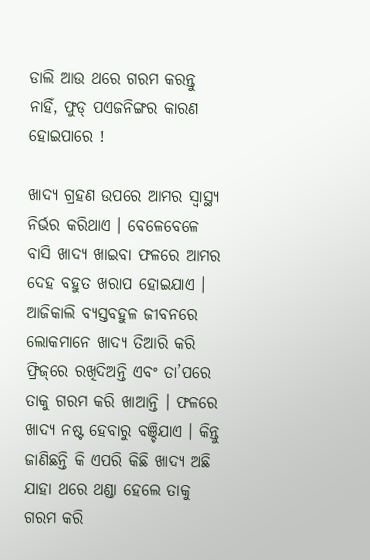ଡାଲି ଆଉ ଥରେ ଗରମ କରନ୍ତୁ ନାହିଁ, ଫୁଡ୍‌ ପଏଜନିଙ୍ଗର କାରଣ ହୋଇପାରେ !

ଖାଦ୍ୟ ଗ୍ରହଣ ଉପରେ ଆମର ସ୍ୱାସ୍ଥ୍ୟ ନିର୍ଭର କରିଥାଏ । ବେଳେବେଳେ ବାସି ଖାଦ୍ୟ ଖାଇବା ଫଳରେ ଆମର ଦେହ ବହୁତ ଖରାପ ହୋଇଯାଏ । ଆଜିକାଲି ବ୍ୟସ୍ତବହୁଳ ଜୀବନରେ ଲୋକମାନେ ଖାଦ୍ୟ ତିଆରି କରି ଫ୍ରିଜ୍‌ରେ ରଖିଦିଅନ୍ତି ଏବଂ ତା’ପରେ ତାକୁ ଗରମ କରି ଖାଆନ୍ତି । ଫଳରେ ଖାଦ୍ୟ ନଷ୍ଟ ହେବାରୁ ବଞ୍ଚିଯାଏ । କିନ୍ତୁ ଜାଣିଛନ୍ତି କି ଏପରି କିଛି ଖାଦ୍ୟ ଅଛି ଯାହା ଥରେ ଥଣ୍ଡା ହେଲେ ତାକୁ ଗରମ କରି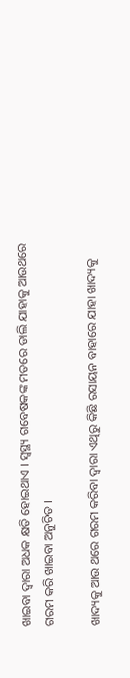ଖାଇବା ଦ୍ୱାରା ଅଧକ କ୍ଷତି ହୋଇଥାଏ । ସ୍ୱସ୍ଥ୍ୟ ଗବେଷକଙ୍କ ମତରେ ଡାଲି ଯାହାକୁ ଆଉଥରେ ଗରମ କରି ଖାଇବା ଅନୁଚିତ ।

ଖାଦ୍ୟକୁ ଆଉ ଥରେ ଗରମ କରିବା ଦ୍ୱାରା ଏଥିରୁ କିଛି ରସାୟନ ବାହାରେ ଯାହା ଖାଦ୍ୟକୁ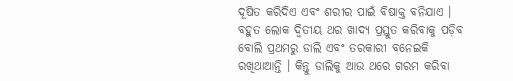ଦୂଷିତ କରିଦିଏ ଏବଂ ଶରୀର ପାଇଁ ବିଷାକ୍ତ ବନିଯାଏ । ବହୁତ ଲୋକ ଦ୍ୱିତୀୟ ଥର ଖାଦ୍ୟ ପ୍ରସ୍ତୁତ କରିବାକୁ ପଡ଼ିବ ବୋଲି ପ୍ରଥମରୁ ଡାଲି ଏବଂ ତରକାରୀ ବନେଇକି ରଖିଥାଆନ୍ତି । କିନ୍ତୁ ଡାଲିକୁ ଆଉ ଥରେ ଗରମ କରିବା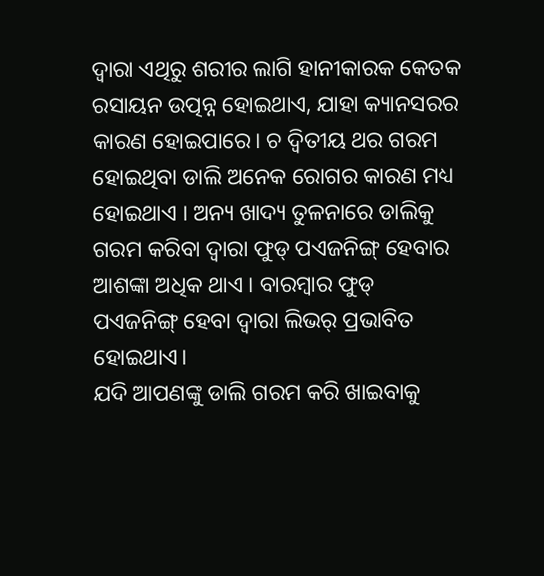ଦ୍ୱାରା ଏଥିରୁ ଶରୀର ଲାଗି ହାନୀକାରକ କେତକ ରସାୟନ ଉତ୍ପନ୍ନ ହୋଇଥାଏ, ଯାହା କ୍ୟାନସରର କାରଣ ହୋଇପାରେ। ଚ ଦ୍ୱିତୀୟ ଥର ଗରମ ହୋଇଥିବା ଡାଲି ଅନେକ ରୋଗର କାରଣ ମଧ୍ୟ ହୋଇଥାଏ । ଅନ୍ୟ ଖାଦ୍ୟ ତୁଳନାରେ ଡାଲିକୁ ଗରମ କରିବା ଦ୍ୱାରା ଫୁଡ୍‌ ପଏଜନିଙ୍ଗ୍‌ ହେବାର ଆଶଙ୍କା ଅଧିକ ଥାଏ । ବାରମ୍ବାର ଫୁଡ୍‌ ପଏଜନିଙ୍ଗ୍‌ ହେବା ଦ୍ୱାରା ଲିଭର୍‌ ପ୍ରଭାବିତ ହୋଇଥାଏ।
ଯଦି ଆପଣଙ୍କୁ ଡାଲି ଗରମ କରି ଖାଇବାକୁ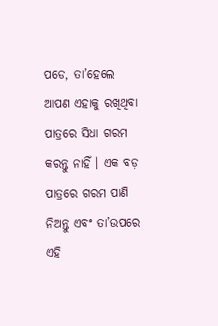ପଡେ, ତା’ହେଲେ ଆପଣ ଏହାକୁ ରଖିଥିବା ପାତ୍ରରେ ସିଧା ଗରମ କରନ୍ତୁ ନାହିଁ । ଏକ ବଡ଼ ପାତ୍ରରେ ଗରମ ପାଣି ନିଅନ୍ତୁ ଏବଂ ତା’ଉପରେ ଏହି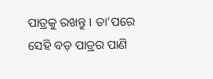ପାତ୍ରକୁ ରଖନ୍ତୁ । ତା’ପରେ ସେହି ବଡ଼ ପାତ୍ରର ପାଣି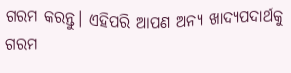ଗରମ କରନ୍ତୁ। ଏହିପରି ଆପଣ ଅନ୍ୟ ଖାଦ୍ୟପଦାର୍ଥକୁ ଗରମ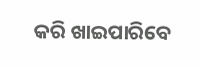କରି ଖାଇପାରିବେ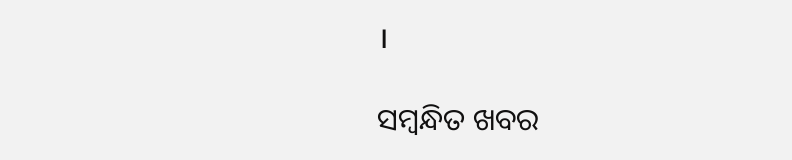।

ସମ୍ବନ୍ଧିତ ଖବର